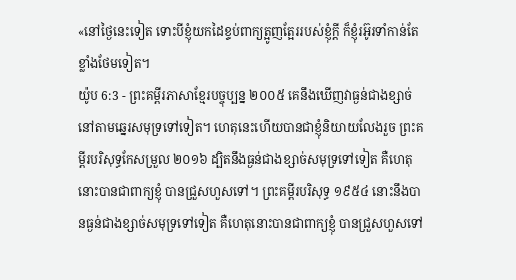«នៅថ្ងៃនេះទៀត ទោះបីខ្ញុំយកដៃខ្ទប់ពាក្យត្អូញត្អែររបស់ខ្ញុំក្ដី ក៏ខ្ញុំរអ៊ូរទាំកាន់តែខ្លាំងថែមទៀត។
យ៉ូប 6:3 - ព្រះគម្ពីរភាសាខ្មែរបច្ចុប្បន្ន ២០០៥ គេនឹងឃើញវាធ្ងន់ជាងខ្សាច់ នៅតាមឆ្នេរសមុទ្រទៅទៀត។ ហេតុនេះហើយបានជាខ្ញុំនិយាយលែងរួច ព្រះគម្ពីរបរិសុទ្ធកែសម្រួល ២០១៦ ដ្បិតនឹងធ្ងន់ជាងខ្សាច់សមុទ្រទៅទៀត គឺហេតុនោះបានជាពាក្យខ្ញុំ បានជ្រួសហួសទៅ។ ព្រះគម្ពីរបរិសុទ្ធ ១៩៥៤ នោះនឹងបានធ្ងន់ជាងខ្សាច់សមុទ្រទៅទៀត គឺហេតុនោះបានជាពាក្យខ្ញុំ បានជ្រួសហួសទៅ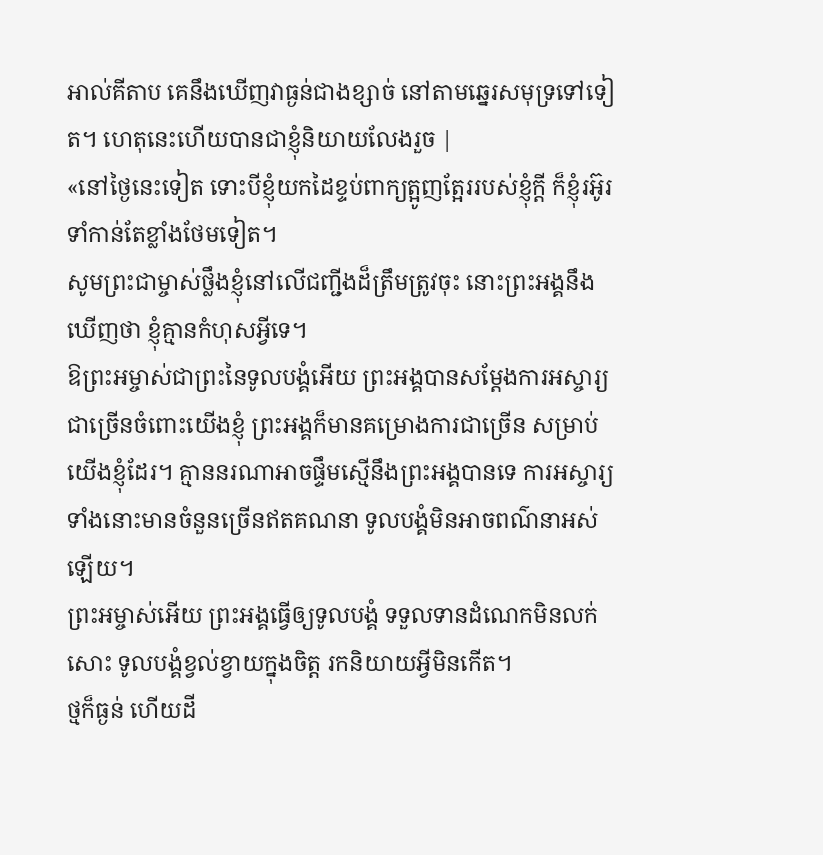អាល់គីតាប គេនឹងឃើញវាធ្ងន់ជាងខ្សាច់ នៅតាមឆ្នេរសមុទ្រទៅទៀត។ ហេតុនេះហើយបានជាខ្ញុំនិយាយលែងរួច |
«នៅថ្ងៃនេះទៀត ទោះបីខ្ញុំយកដៃខ្ទប់ពាក្យត្អូញត្អែររបស់ខ្ញុំក្ដី ក៏ខ្ញុំរអ៊ូរទាំកាន់តែខ្លាំងថែមទៀត។
សូមព្រះជាម្ចាស់ថ្លឹងខ្ញុំនៅលើជញ្ជីងដ៏ត្រឹមត្រូវចុះ នោះព្រះអង្គនឹងឃើញថា ខ្ញុំគ្មានកំហុសអ្វីទេ។
ឱព្រះអម្ចាស់ជាព្រះនៃទូលបង្គំអើយ ព្រះអង្គបានសម្តែងការអស្ចារ្យ ជាច្រើនចំពោះយើងខ្ញុំ ព្រះអង្គក៏មានគម្រោងការជាច្រើន សម្រាប់យើងខ្ញុំដែរ។ គ្មាននរណាអាចផ្ទឹមស្មើនឹងព្រះអង្គបានទេ ការអស្ចារ្យទាំងនោះមានចំនួនច្រើនឥតគណនា ទូលបង្គំមិនអាចពណ៌នាអស់ឡើយ។
ព្រះអម្ចាស់អើយ ព្រះអង្គធ្វើឲ្យទូលបង្គំ ទទួលទានដំណេកមិនលក់សោះ ទូលបង្គំខ្វល់ខ្វាយក្នុងចិត្ត រកនិយាយអ្វីមិនកើត។
ថ្មក៏ធ្ងន់ ហើយដី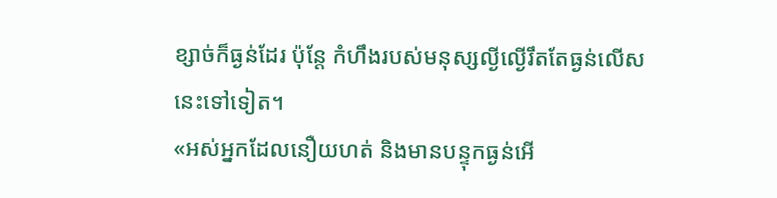ខ្សាច់ក៏ធ្ងន់ដែរ ប៉ុន្តែ កំហឹងរបស់មនុស្សល្ងីល្ងើរឹតតែធ្ងន់លើសនេះទៅទៀត។
«អស់អ្នកដែលនឿយហត់ និងមានបន្ទុកធ្ងន់អើ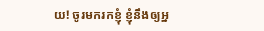យ! ចូរមករកខ្ញុំ ខ្ញុំនឹងឲ្យអ្ន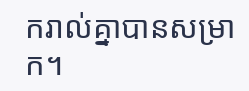ករាល់គ្នាបានសម្រាក។